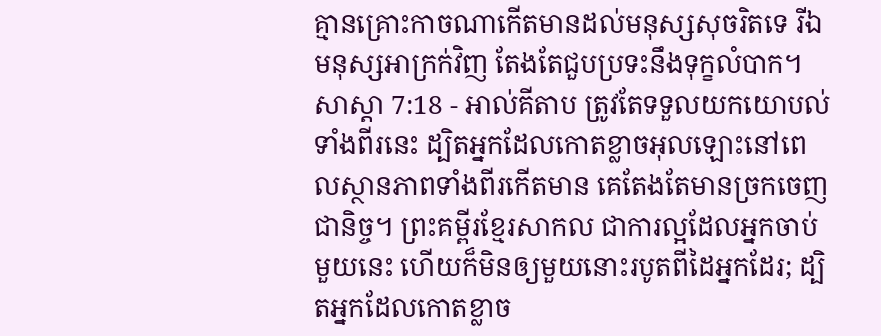គ្មានគ្រោះកាចណាកើតមានដល់មនុស្សសុចរិតទេ រីឯមនុស្សអាក្រក់វិញ តែងតែជួបប្រទះនឹងទុក្ខលំបាក។
សាស្តា 7:18 - អាល់គីតាប ត្រូវតែទទួលយកយោបល់ទាំងពីរនេះ ដ្បិតអ្នកដែលកោតខ្លាចអុលឡោះនៅពេលស្ថានភាពទាំងពីរកើតមាន គេតែងតែមានច្រកចេញជានិច្ច។ ព្រះគម្ពីរខ្មែរសាកល ជាការល្អដែលអ្នកចាប់មួយនេះ ហើយក៏មិនឲ្យមួយនោះរបូតពីដៃអ្នកដែរ; ដ្បិតអ្នកដែលកោតខ្លាច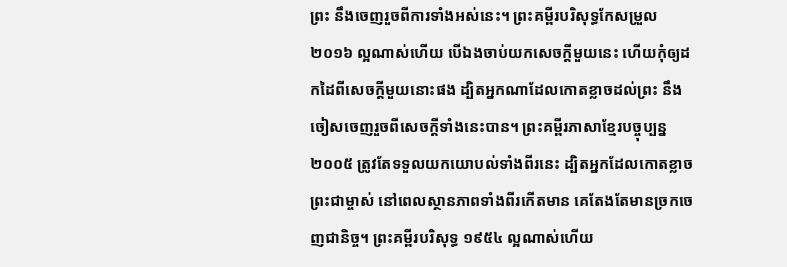ព្រះ នឹងចេញរួចពីការទាំងអស់នេះ។ ព្រះគម្ពីរបរិសុទ្ធកែសម្រួល ២០១៦ ល្អណាស់ហើយ បើឯងចាប់យកសេចក្ដីមួយនេះ ហើយកុំឲ្យដកដៃពីសេចក្ដីមួយនោះផង ដ្បិតអ្នកណាដែលកោតខ្លាចដល់ព្រះ នឹងចៀសចេញរួចពីសេចក្ដីទាំងនេះបាន។ ព្រះគម្ពីរភាសាខ្មែរបច្ចុប្បន្ន ២០០៥ ត្រូវតែទទួលយកយោបល់ទាំងពីរនេះ ដ្បិតអ្នកដែលកោតខ្លាចព្រះជាម្ចាស់ នៅពេលស្ថានភាពទាំងពីរកើតមាន គេតែងតែមានច្រកចេញជានិច្ច។ ព្រះគម្ពីរបរិសុទ្ធ ១៩៥៤ ល្អណាស់ហើយ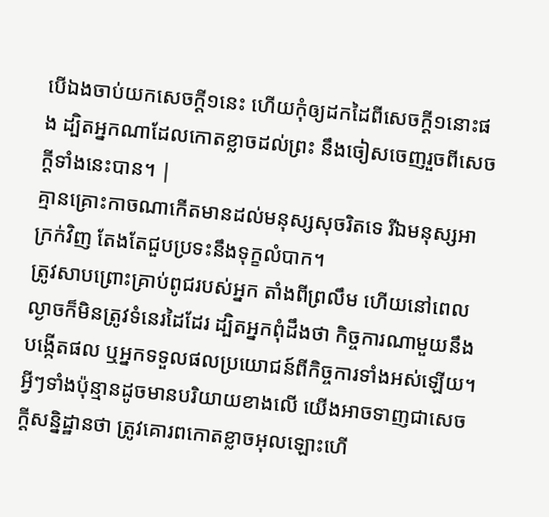បើឯងចាប់យកសេចក្ដី១នេះ ហើយកុំឲ្យដកដៃពីសេចក្ដី១នោះផង ដ្បិតអ្នកណាដែលកោតខ្លាចដល់ព្រះ នឹងចៀសចេញរួចពីសេចក្ដីទាំងនេះបាន។ |
គ្មានគ្រោះកាចណាកើតមានដល់មនុស្សសុចរិតទេ រីឯមនុស្សអាក្រក់វិញ តែងតែជួបប្រទះនឹងទុក្ខលំបាក។
ត្រូវសាបព្រោះគ្រាប់ពូជរបស់អ្នក តាំងពីព្រលឹម ហើយនៅពេលល្ងាចក៏មិនត្រូវទំនេរដៃដែរ ដ្បិតអ្នកពុំដឹងថា កិច្ចការណាមួយនឹងបង្កើតផល ឬអ្នកទទួលផលប្រយោជន៍ពីកិច្ចការទាំងអស់ឡើយ។
អ្វីៗទាំងប៉ុន្មានដូចមានបរិយាយខាងលើ យើងអាចទាញជាសេចក្ដីសន្និដ្ឋានថា ត្រូវគោរពកោតខ្លាចអុលឡោះហើ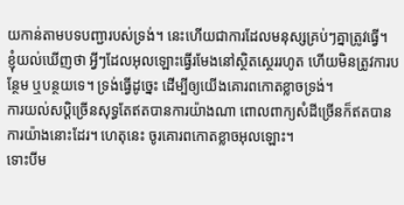យកាន់តាមបទបញ្ជារបស់ទ្រង់។ នេះហើយជាការដែលមនុស្សគ្រប់ៗគ្នាត្រូវធ្វើ។
ខ្ញុំយល់ឃើញថា អ្វីៗដែលអុលឡោះធ្វើរមែងនៅស្ថិតស្ថេររហូត ហើយមិនត្រូវការបន្ថែម ឬបន្ថយទេ។ ទ្រង់ធ្វើដូច្នេះ ដើម្បីឲ្យយើងគោរពកោតខ្លាចទ្រង់។
ការយល់សប្ដិច្រើនសុទ្ធតែឥតបានការយ៉ាងណា ពោលពាក្យសំដីច្រើនក៏ឥតបានការយ៉ាងនោះដែរ។ ហេតុនេះ ចូរគោរពកោតខ្លាចអុលឡោះ។
ទោះបីម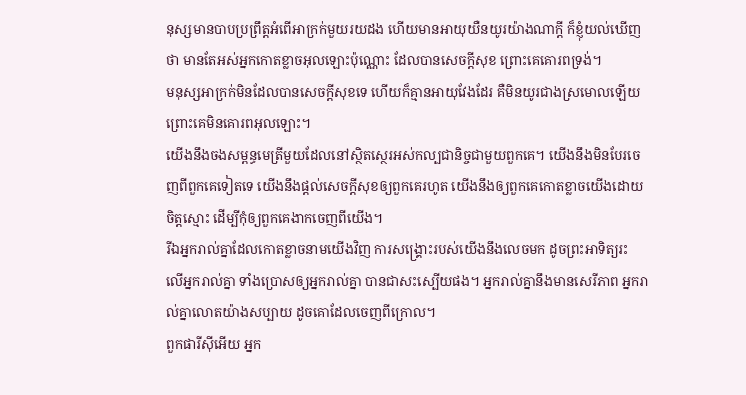នុស្សមានបាបប្រព្រឹត្តអំពើអាក្រក់មួយរយដង ហើយមានអាយុយឺនយូរយ៉ាងណាក្តី ក៏ខ្ញុំយល់ឃើញថា មានតែអស់អ្នកកោតខ្លាចអុលឡោះប៉ុណ្ណោះ ដែលបានសេចក្ដីសុខ ព្រោះគេគោរពទ្រង់។
មនុស្សអាក្រក់មិនដែលបានសេចក្ដីសុខទេ ហើយក៏គ្មានអាយុវែងដែរ គឺមិនយូរជាងស្រមោលឡើយ ព្រោះគេមិនគោរពអុលឡោះ។
យើងនឹងចងសម្ពន្ធមេត្រីមួយដែលនៅស្ថិតស្ថេរអស់កល្បជានិច្ចជាមួយពួកគេ។ យើងនឹងមិនបែរចេញពីពួកគេទៀតទេ យើងនឹងផ្ដល់សេចក្ដីសុខឲ្យពួកគេរហូត យើងនឹងឲ្យពួកគេកោតខ្លាចយើងដោយចិត្តស្មោះ ដើម្បីកុំឲ្យពួកគេងាកចេញពីយើង។
រីឯអ្នករាល់គ្នាដែលកោតខ្លាចនាមយើងវិញ ការសង្គ្រោះរបស់យើងនឹងលេចមក ដូចព្រះអាទិត្យរះ លើអ្នករាល់គ្នា ទាំងប្រោសឲ្យអ្នករាល់គ្នា បានជាសះស្បើយផង។ អ្នករាល់គ្នានឹងមានសេរីភាព អ្នករាល់គ្នាលោតយ៉ាងសប្បាយ ដូចគោដែលចេញពីក្រោល។
ពួកផារីស៊ីអើយ អ្នក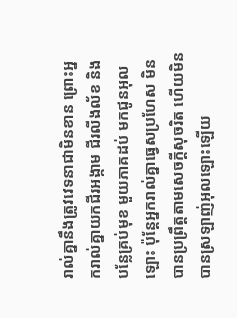រាល់គ្នានឹងត្រូវវេទនាជាមិនខាន ព្រោះអ្នករាល់គ្នាយកជីរអង្កាម ជីរលីងល័ខ និងបន្លែគ្រប់មុខ មួយភាគដប់ មកជូនអុលឡោះ ប៉ុន្តែអ្នករាល់គ្នាធ្វេសប្រហែស មិនបានប្រព្រឹត្ដតាមសេចក្ដីសុចរិត ហើយមិនបានស្រឡាញ់អុលឡោះឡើយ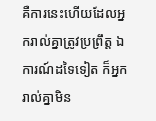គឺការនេះហើយដែលអ្នករាល់គ្នាត្រូវប្រព្រឹត្ដ ឯការណ៍ដទៃទៀត ក៏អ្នករាល់គ្នាមិន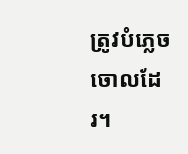ត្រូវបំភ្លេចចោលដែរ។